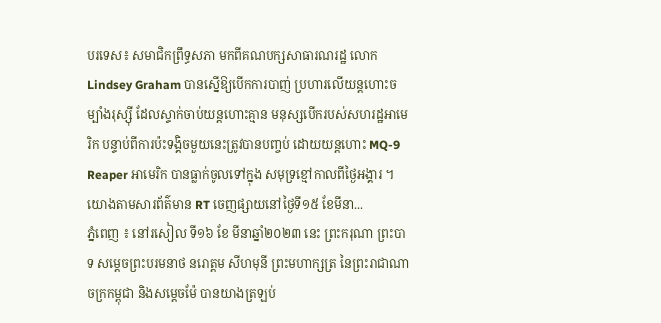បរទេស៖ សមាជិកព្រឹទ្ធសភា មកពីគណបក្សសាធារណរដ្ឋ លោក Lindsey Graham បានស្នើឱ្យបើកការបាញ់ ប្រហារលើយន្តហោះចម្បាំងរុស្ស៊ី ដែលស្ទាក់ចាប់យន្តហោះគ្មាន មនុស្សបើករបស់សហរដ្ឋអាមេរិក បន្ទាប់ពីការប៉ះទង្គិចមួយនេះត្រូវបានបញ្ចប់ ដោយយន្តហោះ MQ-9 Reaper អាមេរិក បានធ្លាក់ចូលទៅក្នុង សមុទ្រខ្មៅកាលពីថ្ងៃអង្គារ ។ យោងតាមសារព័ត៌មាន RT ចេញផ្សាយនៅថ្ងៃទី១៥ ខែមីនា...
ភ្នំពេញ ៖ នៅរសៀល ទី១៦ ខែ មីនាឆ្នាំ២០២៣ នេះ ព្រះករុណា ព្រះបាទ សម្ដេចព្រះបរមនាថ នរោត្តម សីហមុនី ព្រះមហាក្សត្រ នៃព្រះរាជាណាចក្រកម្ពុជា និងសម្តេចម៉ែ បានយាងត្រឡប់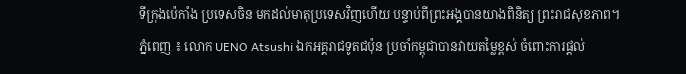ទីក្រុងប៉េកាំង ប្រទេសចិន មកដល់មាតុប្រទេសវិញហើយ បន្ទាប់ពីព្រះអង្គបានយាងពិនិត្យ ព្រះរាជសុខភាព។
ភ្នំពេញ ៖ លោក UENO Atsushi ឯកអគ្គរាជទូតជប៉ុន ប្រចាំកម្ពុជាបានវាយតម្លៃខ្ពស់ ចំពោះការផ្តល់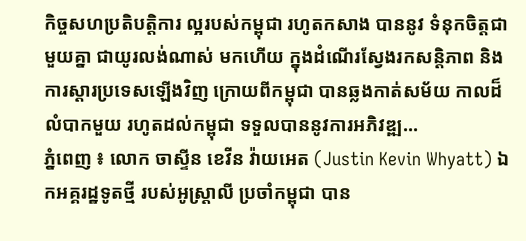កិច្ចសហប្រតិបត្តិការ ល្អរបស់កម្ពុជា រហូតកសាង បាននូវ ទំនុកចិត្តជាមួយគ្នា ជាយូរលង់ណាស់ មកហើយ ក្នុងដំណើរស្វែងរកសន្តិភាព និង ការស្តារប្រទេសឡើងវិញ ក្រោយពីកម្ពុជា បានឆ្លងកាត់សម័យ កាលដ៏លំបាកមួយ រហូតដល់កម្ពុជា ទទួលបាននូវការអភិវឌ្ឍ...
ភ្នំពេញ ៖ លោក ចាស្ទីន ខេវីន វ៉ាយអេត (Justin Kevin Whyatt) ឯកអគ្គរដ្ឋទូតថ្មី របស់អូស្ត្រាលី ប្រចាំកម្ពុជា បាន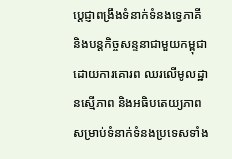ប្តេជ្ញាពង្រឹងទំនាក់ទំនងទ្វេភាគី និងបន្តកិច្ចសន្ទនាជាមួយកម្ពុជា ដោយការគោរព ឈរលើមូលដ្ឋានស្មើភាព និងអធិបតេយ្យភាព សម្រាប់ទំនាក់ទំនងប្រទេសទាំង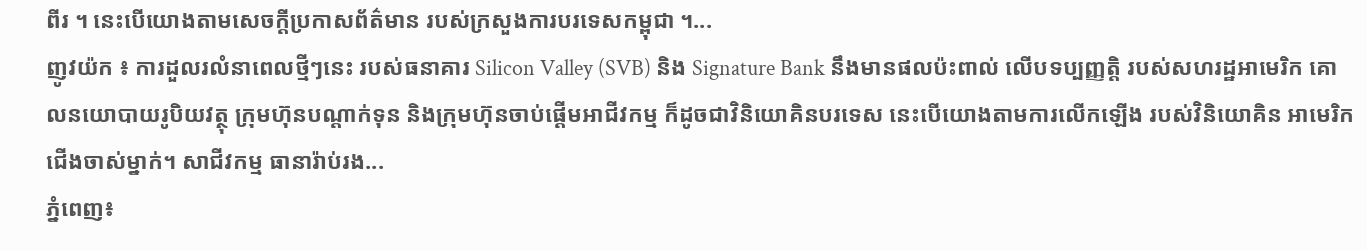ពីរ ។ នេះបើយោងតាមសេចក្ដីប្រកាសព័ត៌មាន របស់ក្រសួងការបរទេសកម្ពុជា ។...
ញូវយ៉ក ៖ ការដួលរលំនាពេលថ្មីៗនេះ របស់ធនាគារ Silicon Valley (SVB) និង Signature Bank នឹងមានផលប៉ះពាល់ លើបទប្បញ្ញត្តិ របស់សហរដ្ឋអាមេរិក គោលនយោបាយរូបិយវត្ថុ ក្រុមហ៊ុនបណ្តាក់ទុន និងក្រុមហ៊ុនចាប់ផ្តើមអាជីវកម្ម ក៏ដូចជាវិនិយោគិនបរទេស នេះបើយោងតាមការលើកឡើង របស់វិនិយោគិន អាមេរិកជើងចាស់ម្នាក់។ សាជីវកម្ម ធានារ៉ាប់រង...
ភ្នំពេញ៖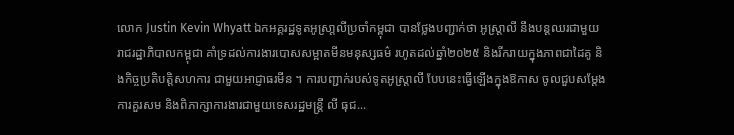លោក Justin Kevin Whyatt ឯកអគ្គរដ្ឋទូតអូស្រា្តលីប្រចាំកម្ពុជា បានថ្លែងបញ្ជាក់ថា អូស្រ្តាលី នឹងបន្តឈរជាមួយ រាជរដ្ឋាភិបាលកម្ពុជា គាំទ្រដល់ការងារបោសសម្អាតមីនមនុស្សធម៌ រហូតដល់ឆ្នាំ២០២៥ និងរីករាយក្នុងភាពជាដៃគូ និងកិច្ចប្រតិបត្តិសហការ ជាមួយអាជ្ញាធរមីន ។ ការបញ្ជាក់របស់ទូតអូស្ត្រាលី បែបនេះធ្វើឡើងក្នុងឱកាស ចូលជួបសម្តែងការគួរសម និងពិភាក្សាការងារជាមួយទេសរដ្ឋមន្រ្តី លី ធុជ...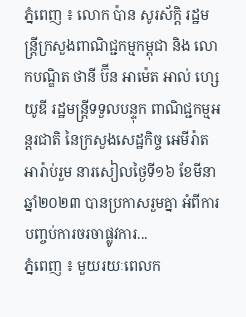ភ្នំពេញ ៖ លោក ប៉ាន សូរស័ក្តិ រដ្ឋមន្រ្តីក្រសួងពាណិជ្ជកម្មកម្ពុជា និង លោកបណ្ឌិត ថានី ប៊ីន អាម៉េត អាល់ ហ្សេយូឌី រដ្ឋមន្រ្តីទទួលបន្ទុក ពាណិជ្ជកម្មអន្តរជាតិ នៃក្រសួងសេដ្ឋកិច្ច អេមីរ៉ាតអារ៉ាប់រួម នារសៀលថ្ងៃទី១៦ ខែមីនា ឆ្នាំ២០២៣ បានប្រកាសរួមគ្នា អំពីការបញ្ចប់ការចរចាផ្លូវការ...
ភ្នំពេញ ៖ មួយរយៈពេលក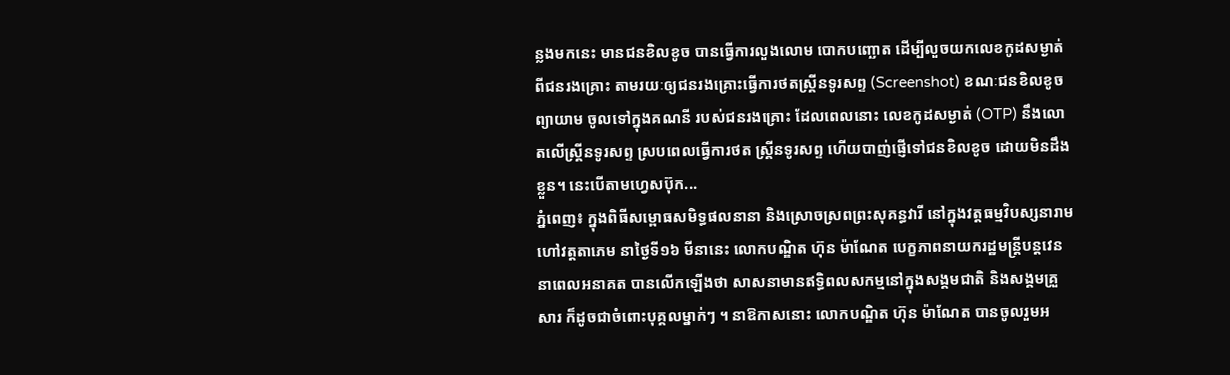ន្លងមកនេះ មានជនខិលខូច បានធ្វើការលួងលោម បោកបញ្ឆោត ដើម្បីលួចយកលេខកូដសម្ងាត់ ពីជនរងគ្រោះ តាមរយៈឲ្យជនរងគ្រោះធ្វើការថតស្រ្គីនទូរសព្ទ (Screenshot) ខណៈជនខិលខូចព្យាយាម ចូលទៅក្នុងគណនី របស់ជនរងគ្រោះ ដែលពេលនោះ លេខកូដសម្ងាត់ (OTP) នឹងលោតលើស្រ្គីនទូរសព្ទ ស្របពេលធ្វើការថត ស្រ្គីនទូរសព្ទ ហើយបាញ់ផ្ញើទៅជនខិលខូច ដោយមិនដឹងខ្លួន។ នេះបើតាមហ្វេសប៊ុក...
ភ្នំពេញ៖ ក្នុងពិធីសម្ពោធសមិទ្ធផលនានា និងស្រោចស្រពព្រះសុគន្ធវារី នៅក្នុងវត្តធម្មវិបស្សនារាម ហៅវត្តតាភេម នាថ្ងៃទី១៦ មីនានេះ លោកបណ្ឌិត ហ៊ុន ម៉ាណែត បេក្ខភាពនាយករដ្ឋមន្ត្រីបន្តវេន នាពេលអនាគត បានលើកឡើងថា សាសនាមានឥទ្ធិពលសកម្មនៅក្នុងសង្គមជាតិ និងសង្គមគ្រួសារ ក៏ដូចជាចំពោះបុគ្គលម្នាក់ៗ ។ នាឱកាសនោះ លោកបណ្ឌិត ហ៊ុន ម៉ាណែត បានចូលរួមអ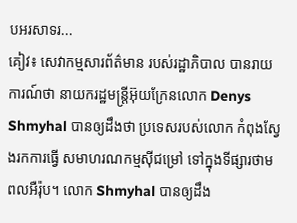បអរសាទរ...
គៀវ៖ សេវាកម្មសារព័ត៌មាន របស់រដ្ឋាភិបាល បានរាយការណ៍ថា នាយករដ្ឋមន្រ្តីអ៊ុយក្រែនលោក Denys Shmyhal បានឲ្យដឹងថា ប្រទេសរបស់លោក កំពុងស្វែងរកការធ្វើ សមាហរណកម្មស៊ីជម្រៅ ទៅក្នុងទីផ្សារថាមពលអឺរ៉ុប។ លោក Shmyhal បានឲ្យដឹង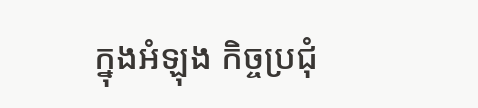ក្នុងអំឡុង កិច្ចប្រជុំ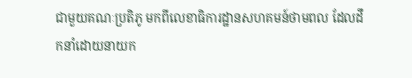ជាមួយគណៈប្រតិភូ មកពីលេខាធិការដ្ឋានសហគមន៍ថាមពល ដែលដឹកនាំដោយនាយក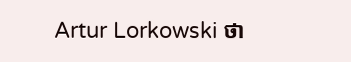Artur Lorkowski ថា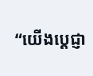“យើងប្តេជ្ញា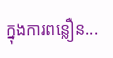ក្នុងការពន្លឿន...